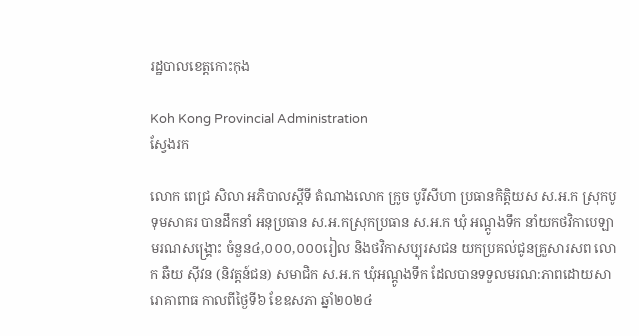រដ្ឋបាលខេត្តកោះកុង

Koh Kong Provincial Administration
ស្វែងរក

លោក ពេជ្រ សិលា អភិបាលស្តីទី តំណាងលោក ក្រូច បូរីសីហា ប្រធានកិត្តិយស ស.អ.ក ស្រុកបូទុមសាគរ បានដឹកនាំ អនុប្រធាន ស.អ.កស្រុកប្រធាន ស.អ.ក ឃុំ អណ្តូងទឹក នាំយកថវិកាបេឡាមរណសង្គ្រោះ ចំនួន៤,០០០,០០០រៀល និងថវិកាសប្បុរសជន យកប្រគល់ជូនគ្រួសារសព លោក ឆឺយ ស៊ីវន (និវត្តន៍ជន) សមាជិក ស.អ.ក ឃុំអណ្តូងទឹក ដែលបានទទួលមរណ:ភាពដោយសារោគាពាធ កាលពីថ្ងៃទី៦ ខែឧសភា ឆ្នាំ២០២៤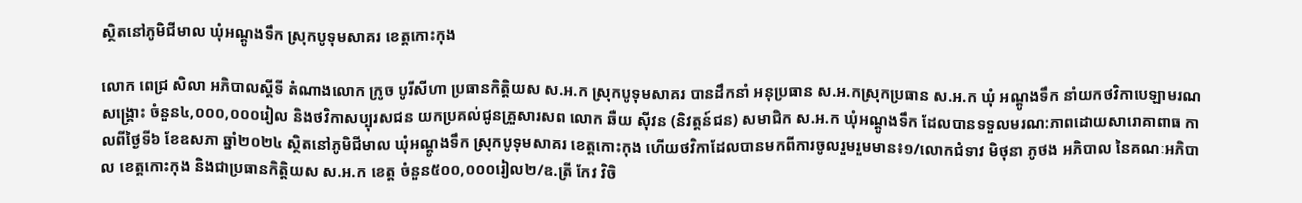ស្ថិតនៅភូមិជីមាល ឃុំអណ្តូងទឹក ស្រុកបូទុមសាគរ ខេត្តកោះកុង

លោក ពេជ្រ សិលា អភិបាលស្តីទី តំណាងលោក ក្រូច បូរីសីហា ប្រធានកិត្តិយស ស.អ.ក ស្រុកបូទុមសាគរ បានដឹកនាំ អនុប្រធាន ស.អ.កស្រុកប្រធាន ស.អ.ក ឃុំ អណ្តូងទឹក នាំយកថវិកាបេឡាមរណសង្គ្រោះ ចំនួន៤,០០០,០០០រៀល និងថវិកាសប្បុរសជន យកប្រគល់ជូនគ្រួសារសព លោក ឆឺយ ស៊ីវន (និវត្តន៍ជន) សមាជិក ស.អ.ក ឃុំអណ្តូងទឹក ដែលបានទទួលមរណ:ភាពដោយសារោគាពាធ កាលពីថ្ងៃទី៦ ខែឧសភា ឆ្នាំ២០២៤ ស្ថិតនៅភូមិជីមាល ឃុំអណ្តូងទឹក ស្រុកបូទុមសាគរ ខេត្តកោះកុង ហើយថវិកាដែលបានមកពីការចូលរួមរួមមាន៖១/លោកជំទាវ មិថុនា ភូថង អភិបាល នៃគណៈអភិបាល ខេត្តកោះកុង និងជាប្រធានកិត្តិយស ស.អ.ក ខេត្ត ចំនួន៥០០,០០០រៀល២/ឧ.ត្រី កែវ វិចិ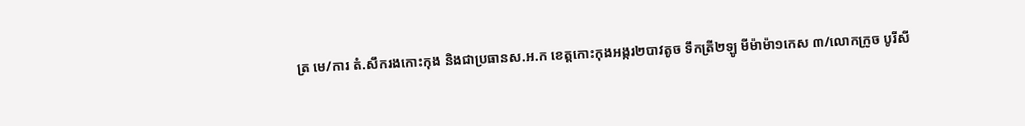ត្រ មេ/ការ តំ.សឹករងកោះកុង និងជាប្រធានស.អ.ក ខេត្តកោះកុងអង្ករ២បាវតូច ទឹកត្រី២ឡូ មីម៉ាម៉ា១កេស ៣/លោកក្រូច បូរីសី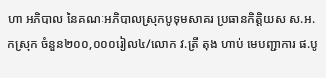ហា អភិបាល នៃគណៈអភិបាលស្រុកបូទុមសាគរ ប្រធានកិត្តិយស ស.អ.កស្រុក ចំនួន២០០,០០០រៀល៤/លោក វ.ត្រី តុង ហាប់ មេបញ្ជាការ ផ.បូ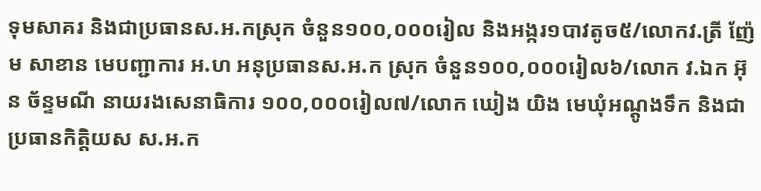ទុមសាគរ និងជាប្រធានស.អ.កស្រុក ចំនួន១០០,០០០រៀល និងអង្ករ១បាវតូច៥/លោកវ.ត្រី ញ៉ែម សាខាន មេបញ្ជាការ អ.ហ អនុប្រធានស.អ.ក ស្រុក ចំនួន១០០,០០០រៀល៦/លោក វ.ឯក អ៊ុន ច័ន្ទមណី នាយរងសេនាធិការ ១០០,០០០រៀល៧/លោក ឃៀង យិង មេឃុំអណ្តូងទឹក និងជាប្រធានកិត្តិយស ស.អ.ក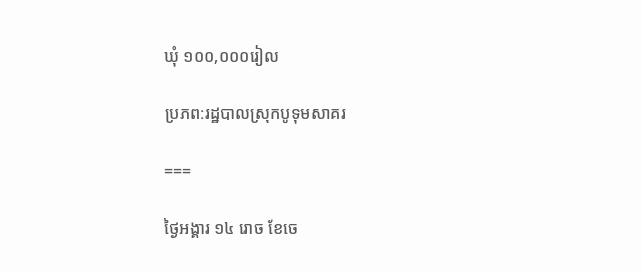ឃុំ ១០០,០០០រៀល

ប្រភព:រដ្ឋបាលស្រុកបូទុមសាគរ

===

ថ្ងៃអង្គារ ១៤ រោច ខែចេ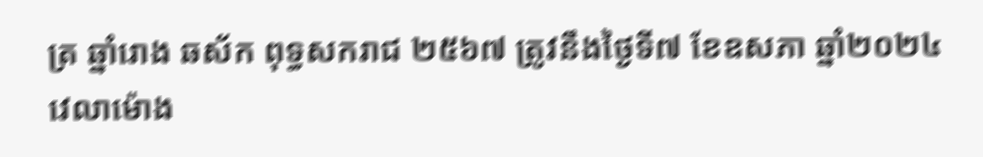ត្រ ឆ្នាំរោង ឆស័ក ពុទ្ធសករាជ ២៥៦៧ ត្រូវនឹងថ្ងៃទី៧ ខែឧសភា ឆ្នាំ២០២៤ វេលាម៉ោង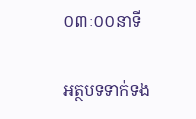០៣ៈ០០នាទី

អត្ថបទទាក់ទង